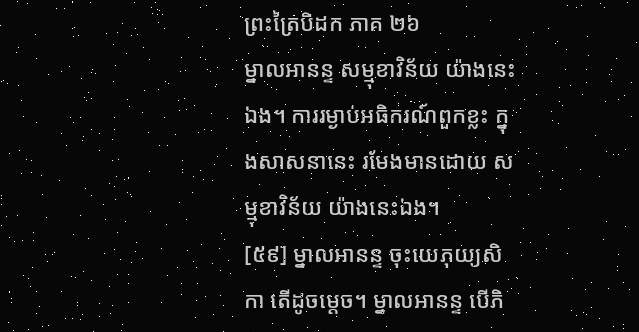ព្រះត្រៃបិដក ភាគ ២៦
ម្នាលអានន្ទ សម្មុខាវិន័យ យ៉ាងនេះឯង។ ការរម្ងាប់អធិករណ៍ពួកខ្លះ ក្នុងសាសនានេះ រមែងមានដោយ សម្មុខាវិន័យ យ៉ាងនេះឯង។
[៥៩] ម្នាលអានន្ទ ចុះយេភុយ្យសិកា តើដូចម្តេច។ ម្នាលអានន្ទ បើភិ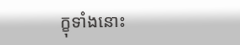ក្ខុទាំងនោះ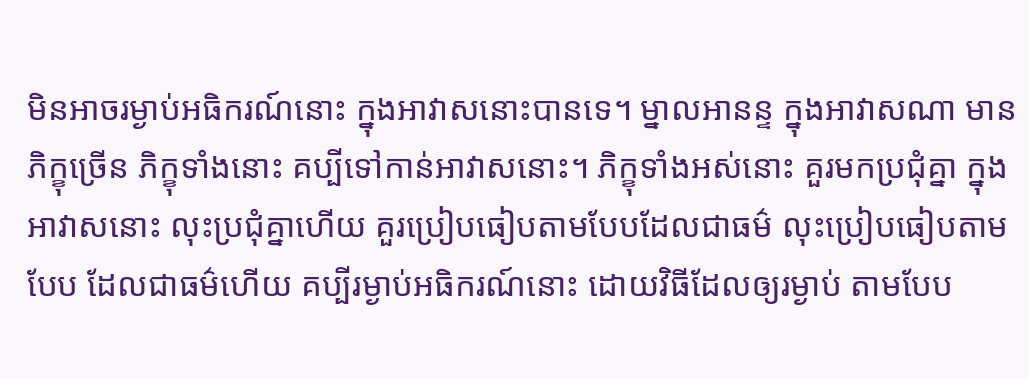មិនអាចរម្ងាប់អធិករណ៍នោះ ក្នុងអាវាសនោះបានទេ។ ម្នាលអានន្ទ ក្នុងអាវាសណា មានភិក្ខុច្រើន ភិក្ខុទាំងនោះ គប្បីទៅកាន់អាវាសនោះ។ ភិក្ខុទាំងអស់នោះ គួរមកប្រជុំគ្នា ក្នុងអាវាសនោះ លុះប្រជុំគ្នាហើយ គួរប្រៀបធៀបតាមបែបដែលជាធម៌ លុះប្រៀបធៀបតាមបែប ដែលជាធម៌ហើយ គប្បីរម្ងាប់អធិករណ៍នោះ ដោយវិធីដែលឲ្យរម្ងាប់ តាមបែប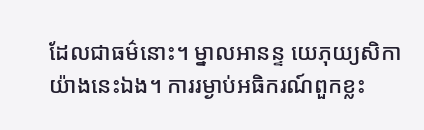ដែលជាធម៌នោះ។ ម្នាលអានន្ទ យេភុយ្យសិកា យ៉ាងនេះឯង។ ការរម្ងាប់អធិករណ៍ពួកខ្លះ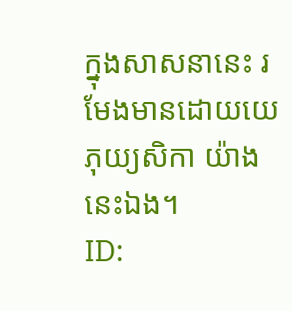ក្នុងសាសនានេះ រមែងមានដោយយេភុយ្យសិកា យ៉ាងនេះឯង។
ID: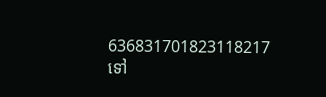636831701823118217
ទៅ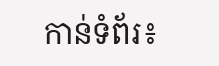កាន់ទំព័រ៖